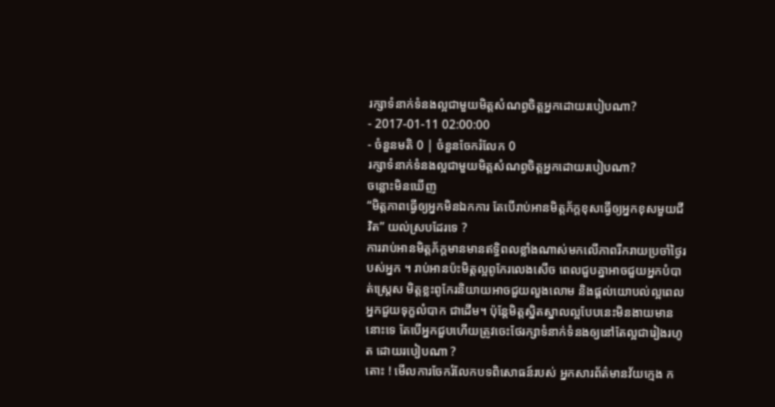រក្សាទំនាក់ទំនងល្អជាមួយមិត្តសំណព្វចិត្តអ្នកដោយរបៀបណា?
- 2017-01-11 02:00:00
- ចំនួនមតិ 0 | ចំនួនចែករំលែក 0
រក្សាទំនាក់ទំនងល្អជាមួយមិត្តសំណព្វចិត្តអ្នកដោយរបៀបណា?
ចន្លោះមិនឃើញ
“មិត្តភាពធ្វើឲ្យអ្នកមិនឯកការ តែបើរាប់អានមិត្តភ័ក្តខុសធ្វើឲ្យអ្នកខុសមួយជីវិត” យល់ស្របដែរទេ ?
ការរាប់អានមិត្តភ័ក្តមានមានឥទ្ធិពលខ្លាំងណាស់មកលើភាពរីករាយប្រចាំថ្ងៃរបស់អ្នក ។ រាប់អានប៉ះមិត្តល្អពូកែរលេងសើច ពេលជួបគ្នាអាចជួយអ្នកបំបាត់ស្ត្រេស មិត្តខ្លះពូកែរនិយាយអាចជួយលួងលោម និងផ្តល់យោបល់ល្អពេលអ្នកជួយទុក្ខលំបាក ជាដើម។ ប៉ុន្តែមិត្តស្និតស្នាលល្អបែបនេះមិនងាយមាននោះទេ តែបើអ្នកជួបហើយត្រូវចេះថែរក្សាទំនាក់ទំនងឲ្យនៅតែល្អជារៀងរហូត ដោយរបៀបណា ?
តោះ ! មើលការចែករំលែកបទពិសោធន៍របស់ អ្នកសារព័ត៌មានវ័យក្មេង ក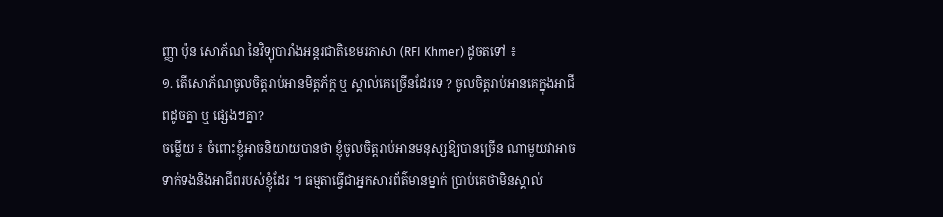ញ្ញា ប៉ុន សោភ័ណ នៃវិទ្យុបារាំងអន្តរជាតិខេមរភាសា (RFI Khmer) ដូចតទៅ ៖
១. តើសោភ័ណចូលចិត្តរាប់អានមិត្តភ័ក្ត ឬ ស្គាល់គេច្រើនដែរទេ ? ចូលចិត្តរាប់អានគេក្នុងអាជីពដូចគ្នា ឬ ផ្សេងៗគ្នា?
ចម្លើយ ៖ ចំពោះខ្ញុំអាចនិយាយបានថា ខ្ញុំចូលចិត្តរាប់អានមនុស្សឱ្យបានច្រើន ណាមួយវាអាចទាក់ទងនិងអាជីពរបស់ខ្ញុំដែរ ។ ធម្មតាធ្វើជាអ្នកសារព័ត៌មានម្នាក់ ប្រាប់គេថាមិនស្គាល់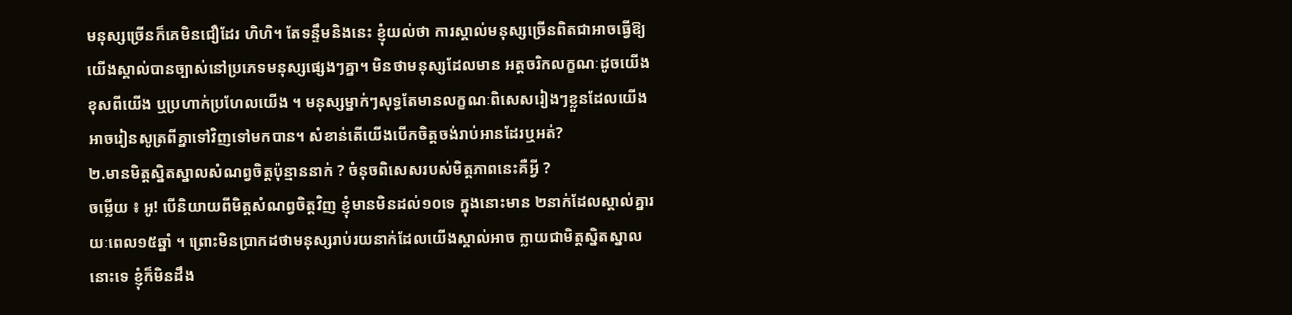មនុស្សច្រើនក៏គេមិនជឿដែរ ហិហិ។ តែទន្ទឹមនិងនេះ ខ្ញុំយល់ថា ការស្គាល់មនុស្សច្រើនពិតជាអាចធ្វើឱ្យយើងស្គាល់បានច្បាស់នៅប្រភេទមនុស្សផ្សេងៗគ្នា។ មិនថាមនុស្សដែលមាន អត្តចរិកលក្ខណៈដូចយើង ខុសពីយើង ឬប្រហាក់ប្រហែលយើង ។ មនុស្សម្នាក់ៗសុទ្ធតែមានលក្ខណៈពិសេសរៀងៗខ្លួនដែលយើងអាចរៀនសូត្រពីគ្នាទៅវិញទៅមកបាន។ សំខាន់តើយើងបើកចិត្តចង់រាប់អានដែរឬអត់?
២.មានមិត្តស្និតស្នាលសំណព្វចិត្តប៉ុន្មាននាក់ ? ចំនុចពិសេសរបស់មិត្តភាពនេះគឺអ្វី ?
ចម្លើយ ៖ អូ! បើនិយាយពីមិត្តសំណព្វចិត្តវិញ ខ្ញុំមានមិនដល់១០ទេ ក្នុងនោះមាន ២នាក់ដែលស្គាល់គ្នារយៈពេល១៥ឆ្នាំ ។ ព្រោះមិនប្រាកដថាមនុស្សរាប់រយនាក់ដែលយើងស្គាល់អាច ក្លាយជាមិត្តស្និតស្នាលនោះទេ ខ្ញុំក៏មិនដឹង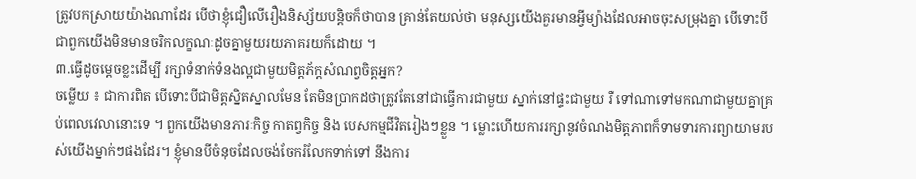ត្រូវបកស្រាយយ៉ាងណាដែរ បើថាខ្ញុំជឿលើរឿងនិស្ស័យបន្តិចក៏ថាបាន គ្រាន់តែយល់ថា មនុស្សយើងគួរមានអ្វីម្យ៉ាងដែលអាចចុះសម្រុងគ្នា បើទោះបីជាពួកយើងមិនមានចរិកលក្ខណៈដូចគ្នាមួយរយភាគរយក៏ដោយ ។
៣.ធ្វើដូចម្តេចខ្លះដើម្បី រក្សាទំនាក់ទំនងល្អជាមួយមិត្តភ័ក្តសំណព្វចិត្តអ្នក?
ចម្លើយ ៖ ជាការពិត បើទោះបីជាមិត្តស្និតស្នាលមែន តែមិនប្រាកដថាត្រូវតែនៅជាធ្វើការជាមួយ ស្នាក់នៅផ្ទះជាមួយ រឺ ទៅណាទៅមកណាជាមួយគ្នាគ្រប់ពេលវេលានោះទេ ។ ពួកយើងមានភារៈកិច្ច កាតព្វកិច្ច និង បេសកម្មជីវិតរៀងៗខ្លួន ។ ម្លោះហើយការរក្សានូវចំណងមិត្តភាពក៏ទាមទារការព្យាយាមរបស់យើងម្នាក់ៗផងដែរ។ ខ្ញុំមានបីចំនុចដែលចង់ចែករំលែកទាក់ទៅ នឹងការ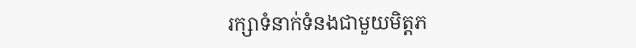រក្សាទំនាក់ទំនងជាមួយមិត្តភ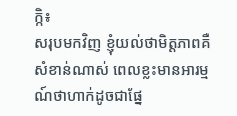ក្កិ៖
សរុបមកវិញ ខ្ញុំយល់ថាមិត្តភាពគឺសំខាន់ណាស់ ពេលខ្លះមានអារម្មណ៍ថាហាក់ដូចជាផ្នែ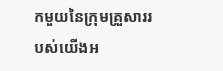កមួយនៃក្រុមគ្រួសាររបស់យើងអ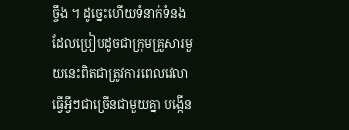ច្ចឹង ។ ដូច្នេះហើយទំនាក់ទំនងដែលប្រៀបដូចជាក្រុមគ្រួសារមួយនេះពិតជាត្រូវការពេលវេលា ធ្វើអ្វីៗជាច្រើនជាមួយគ្នា បង្កើន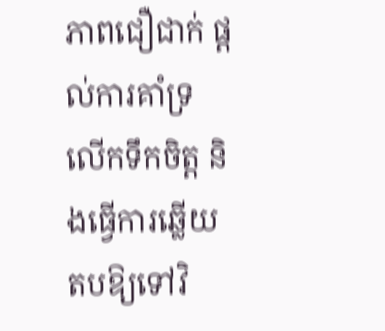ភាពជឿជាក់ ផ្តល់ការគាំទ្រ លើកទឹកចិត្ត និងធ្វើការឆ្លើយតបឱ្យទៅវិ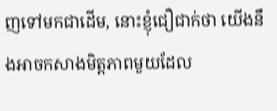ញទៅមកជាដើម, នោះខ្ញុំជឿជាក់ថា យើងនឹងអាចកសាងមិត្តភាពមួយដែល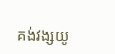គង់វង្សយូ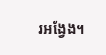រអង្វែង។